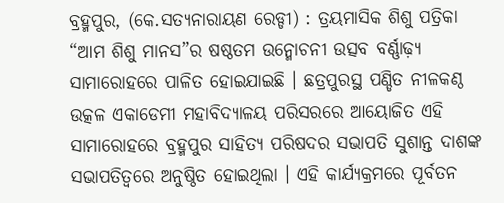ବ୍ରହ୍ମପୁର, (କେ.ସତ୍ୟନାରାୟଣ ରେଡ୍ଡୀ) : ତ୍ରୟମାସିକ ଶିଶୁ ପତ୍ରିକା “ଆମ ଶିଶୁ ମାନସ”ର ଷଷ୍ଠତମ ଉନ୍ମୋଚନୀ ଉତ୍ସବ ବର୍ଣ୍ଣାଢ଼୍ୟ ସାମାରୋହରେ ପାଳିତ ହୋଇଯାଇଛି । ଛତ୍ରପୁରସ୍ଥ ପଣ୍ଡିତ ନୀଳକଣ୍ଠ ଉତ୍କଳ ଏକାଡେମୀ ମହାବିଦ୍ୟାଳୟ ପରିସରରେ ଆୟୋଜିତ ଏହି ସାମାରୋହରେ ବ୍ରହ୍ମପୁର ସାହିତ୍ୟ ପରିଷଦର ସଭାପତି ସୁଶାନ୍ତ ଦାଶଙ୍କ ସଭାପତିତ୍ୱରେ ଅନୁଷ୍ଠିତ ହୋଇଥିଲା । ଏହି କାର୍ଯ୍ୟକ୍ରମରେ ପୂର୍ବତନ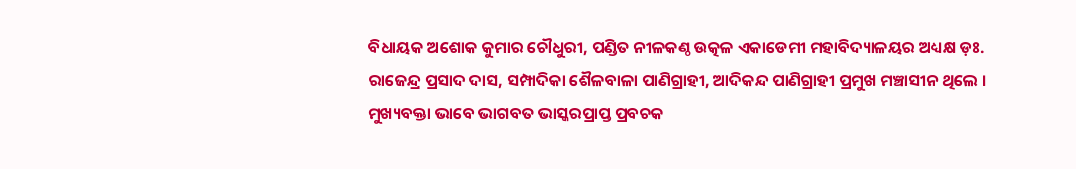ବିଧାୟକ ଅଶୋକ କୁମାର ଚୌଧୁରୀ, ପଣ୍ଡିତ ନୀଳକଣ୍ଠ ଉତ୍କଳ ଏକାଡେମୀ ମହାବିଦ୍ୟାଳୟର ଅଧ୍ୟକ୍ଷ ଡ଼ଃ. ରାଜେନ୍ଦ୍ର ପ୍ରସାଦ ଦାସ, ସମ୍ପାଦିକା ଶୈଳବାଳା ପାଣିଗ୍ରାହୀ, ଆଦିକନ୍ଦ ପାଣିଗ୍ରାହୀ ପ୍ରମୁଖ ମଞ୍ଚାସୀନ ଥିଲେ । ମୁଖ୍ୟବକ୍ତା ଭାବେ ଭାଗବତ ଭାସ୍କରପ୍ରାପ୍ତ ପ୍ରବଚକ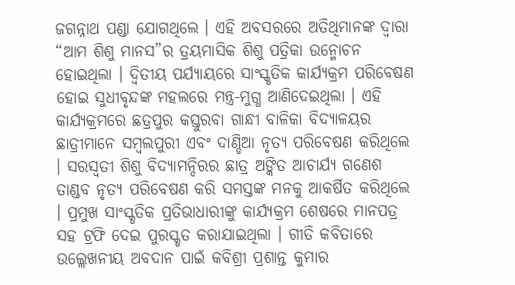ଜଗନ୍ନାଥ ପଣ୍ଡା ଯୋଗଥିଲେ । ଏହି ଅବସରରେ ଅତିଥିମାନଙ୍କ ଦ୍ୱାରା “ଆମ ଶିଶୁ ମାନସ”ର ତ୍ରୟମାସିକ ଶିଶୁ ପତ୍ରିକା ଉନ୍ମୋଚନ ହୋଇଥିଲା । ଦ୍ୱିତୀୟ ପର୍ଯ୍ୟାୟରେ ସାଂସ୍କୃତିକ କାର୍ଯ୍ୟକ୍ରମ ପରିବେଷଣ ହୋଇ ସୁଧୀବୃନ୍ଦଙ୍କ ମହଲରେ ମନ୍ତ୍ର-ମୁଗ୍ଧ ଆଣିଦେଇଥିଲା । ଏହି କାର୍ଯ୍ୟକ୍ରମରେ ଛତ୍ରପୁର କସ୍ତୁରବା ଗାନ୍ଧୀ ବାଳିକା ବିଦ୍ୟାଳୟର ଛାତ୍ରୀମାନେ ସମ୍ବଲପୁରୀ ଏବଂ ଦାଣ୍ଡିଆ ନୃତ୍ୟ ପରିବେଷଣ କରିଥିଲେ । ସରସ୍ୱତୀ ଶିଶୁ ବିଦ୍ୟାମନ୍ଦିରର ଛାତ୍ର ଅଙ୍କିତ ଆଚାର୍ଯ୍ୟ ଗଣେଶ ତାଣ୍ଡବ ନୃତ୍ୟ ପରିବେଷଣ କରି ସମସ୍ତଙ୍କ ମନକୁ ଆକର୍ଷିତ କରିଥିଲେ । ପ୍ରମୁଖ ସାଂସ୍କୃତିକ ପ୍ରତିଭାଧାରୀଙ୍କୁ କାର୍ଯ୍ୟକ୍ରମ ଶେଷରେ ମାନପତ୍ର ସହ ଟ୍ରଫି ଦେଇ ପୁରସ୍କୃତ କରାଯାଇଥିଲା । ଗୀତି କବିତାରେ ଉଲ୍ଲେଖନୀୟ ଅବଦାନ ପାଇଁ କବିଶ୍ରୀ ପ୍ରଶାନ୍ତ କୁମାର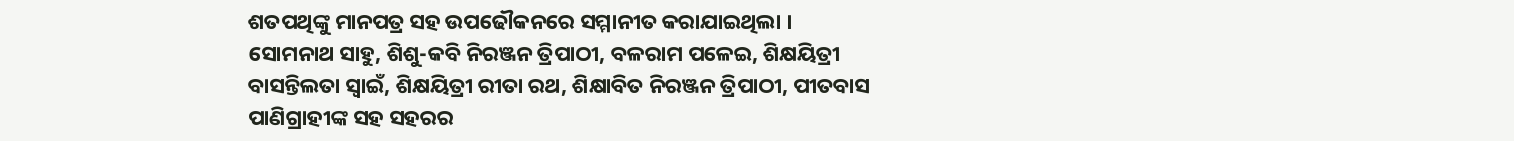ଶତପଥିଙ୍କୁ ମାନପତ୍ର ସହ ଉପଢୌକନରେ ସମ୍ମାନୀତ କରାଯାଇଥିଲା ।
ସୋମନାଥ ସାହୁ, ଶିଶୁ-କବି ନିରଞ୍ଜନ ତ୍ରିପାଠୀ, ବଳରାମ ପଳେଇ, ଶିକ୍ଷୟିତ୍ରୀ ବାସନ୍ତିଲତା ସ୍ୱାଇଁ, ଶିକ୍ଷୟିତ୍ରୀ ରୀତା ରଥ, ଶିକ୍ଷାବିତ ନିରଞ୍ଜନ ତ୍ରିପାଠୀ, ପୀତବାସ ପାଣିଗ୍ରାହୀଙ୍କ ସହ ସହରର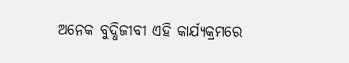ଅନେକ ବୁଦ୍ଧିଜୀବୀ ଏହି କାର୍ଯ୍ୟକ୍ରମରେ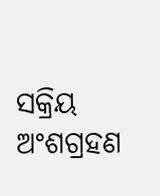ସକ୍ରିୟ ଅଂଶଗ୍ରହଣ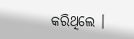କରିଥିଲେ ।